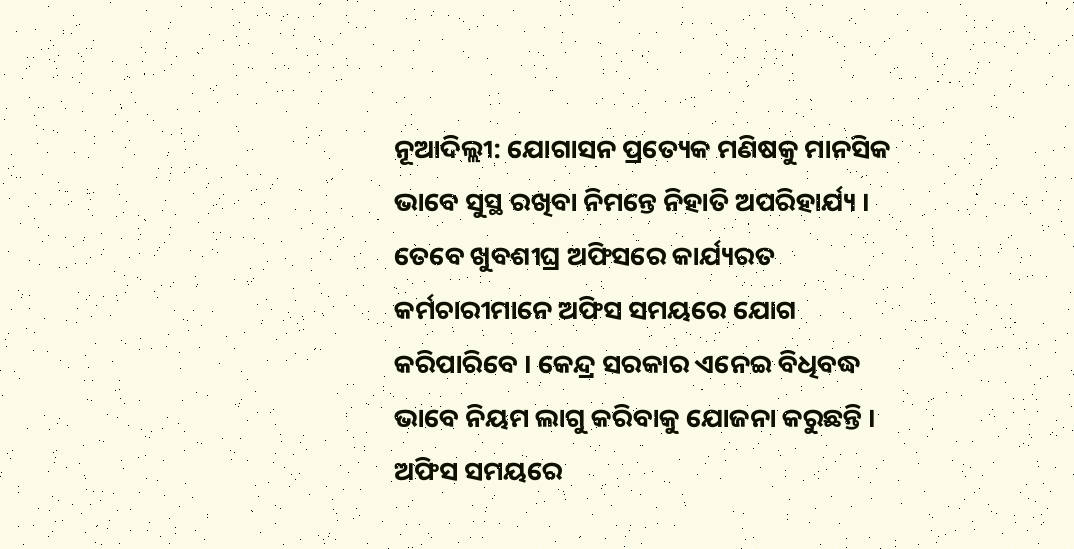ନୂଆଦିଲ୍ଲୀ: ଯୋଗାସନ ପ୍ରତ୍ୟେକ ମଣିଷକୁ ମାନସିକ ଭାବେ ସୁସ୍ଥ ରଖିବା ନିମନ୍ତେ ନିହାତି ଅପରିହାର୍ଯ୍ୟ । ତେବେ ଖୁବଶୀଘ୍ର ଅଫିସରେ କାର୍ଯ୍ୟରତ କର୍ମଚାରୀମାନେ ଅଫିସ ସମୟରେ ଯୋଗ କରିପାରିବେ । କେନ୍ଦ୍ର ସରକାର ଏନେଇ ବିଧିବଦ୍ଧ ଭାବେ ନିୟମ ଲାଗୁ କରିବାକୁ ଯୋଜନା କରୁଛନ୍ତି । ଅଫିସ ସମୟରେ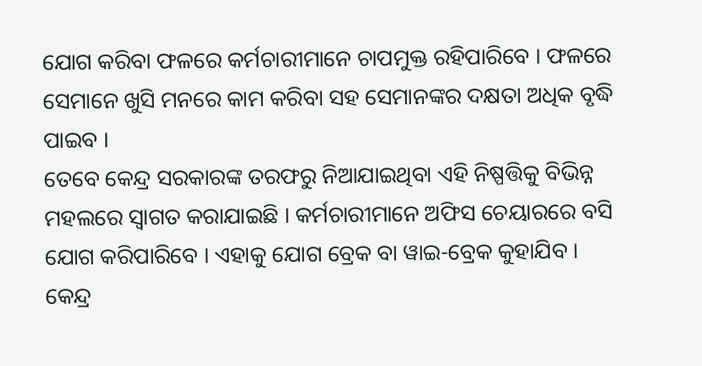ଯୋଗ କରିବା ଫଳରେ କର୍ମଚାରୀମାନେ ଚାପମୁକ୍ତ ରହିପାରିବେ । ଫଳରେ ସେମାନେ ଖୁସି ମନରେ କାମ କରିବା ସହ ସେମାନଙ୍କର ଦକ୍ଷତା ଅଧିକ ବୃଦ୍ଧି ପାଇବ ।
ତେବେ କେନ୍ଦ୍ର ସରକାରଙ୍କ ତରଫରୁ ନିଆଯାଇଥିବା ଏହି ନିଷ୍ପତ୍ତିକୁ ବିଭିନ୍ନ ମହଲରେ ସ୍ୱାଗତ କରାଯାଇଛି । କର୍ମଚାରୀମାନେ ଅଫିସ ଚେୟାରରେ ବସି ଯୋଗ କରିପାରିବେ । ଏହାକୁ ଯୋଗ ବ୍ରେକ ବା ୱାଇ-ବ୍ରେକ କୁହାଯିବ । କେନ୍ଦ୍ର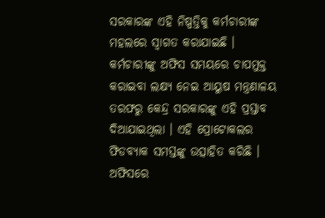ସରକାରଙ୍କ ଏହି ନିଷ୍ପତ୍ତିକୁ କର୍ମଚାରୀଙ୍କ ମହଲରେ ସ୍ୱାଗତ କରାଯାଇଛି । କର୍ମଚାରୀଙ୍କୁ ଅଫିସ ସମୟରେ ଚାପମୁକ୍ତ କରାଇବା ଲକ୍ଷ୍ୟ ନେଇ ଆୟୁଷ ମନ୍ତ୍ରଣାଳୟ ତରଫରୁ କେନ୍ଦ୍ର ସରକାରଙ୍କୁ ଏହି ପ୍ରସ୍ତାବ ଦିଆଯାଇଥିଲା । ଏହି ପ୍ରୋଟୋକଲର ଫିଡବ୍ୟାକ ସମସ୍ତଙ୍କୁ ଉତ୍ସାହିତ କରିଛି ।
ଅଫିସରେ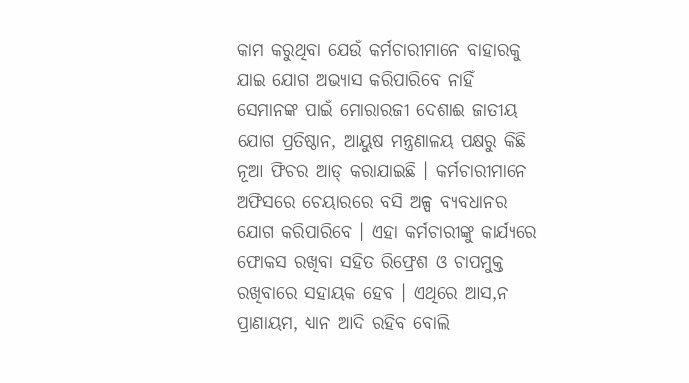କାମ କରୁଥିବା ଯେଉଁ କର୍ମଚାରୀମାନେ ବାହାରକୁ ଯାଇ ଯୋଗ ଅଭ୍ୟାସ କରିପାରିବେ ନାହିଁ ସେମାନଙ୍କ ପାଇଁ ମୋରାରଜୀ ଦେଶାଈ ଜାତୀୟ ଯୋଗ ପ୍ରତିଷ୍ଠାନ, ଆୟୁଷ ମନ୍ତ୍ରଣାଳୟ ପକ୍ଷରୁ କିଛି ନୂଆ ଫିଚର ଆଡ୍ କରାଯାଇଛି । କର୍ମଚାରୀମାନେ ଅଫିସରେ ଚେୟାରରେ ବସି ଅଳ୍ପ ବ୍ୟବଧାନର ଯୋଗ କରିପାରିବେ । ଏହା କର୍ମଚାରୀଙ୍କୁ କାର୍ଯ୍ୟରେ ଫୋକସ ରଖିବା ସହିତ ରିଫ୍ରେଶ ଓ ଚାପମୁକ୍ତ ରଖିବାରେ ସହାୟକ ହେବ । ଏଥିରେ ଆସ,ନ ପ୍ରାଣାୟମ, ଧ୍ୟାନ ଆଦି ରହିବ ବୋଲି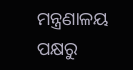ମନ୍ତ୍ରଣାଳୟ ପକ୍ଷରୁ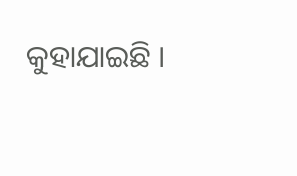କୁହାଯାଇଛି ।